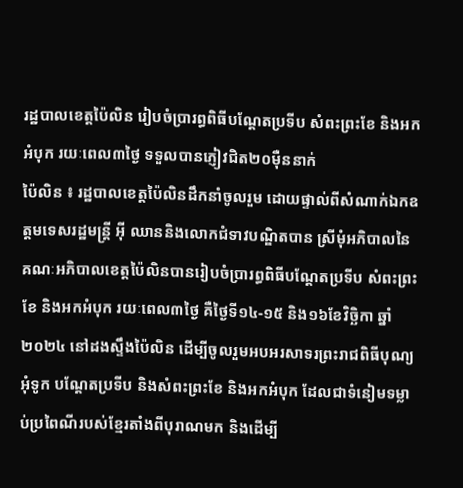រដ្ឋបាលខេត្តប៉ៃលិន រៀបចំប្រារព្ធពិធីបណ្តែតប្រទីប សំពះព្រះខែ និងអកអំបុក រយៈពេល៣ថ្ងៃ ទទួលបានភ្ញៀវជិត២០មុឺននាក់
ប៉ៃលិន ៖ រដ្ឋបាលខេត្តប៉ៃលិនដឹកនាំចូលរួម ដោយផ្ទាល់ពីសំណាក់ឯកឧត្តមទេសរដ្ឋមន្ត្រី អ៊ី ឈាននិងលោកជំទាវបណ្ឌិតបាន ស្រីមុំអភិបាលនៃគណៈអភិបាលខេត្តប៉ៃលិនបានរៀបចំប្រារព្ធពិធីបណ្តែតប្រទីប សំពះព្រះខែ និងអកអំបុក រយៈពេល៣ថ្ងៃ គឺថ្ងៃទី១៤-១៥ និង១៦ខែវិច្ឆិកា ឆ្នាំ២០២៤ នៅដងស្ទឹងប៉ៃលិន ដើម្បីចូលរួមអបអរសាទរព្រះរាជពិធីបុណ្យអុំទូក បណ្តែតប្រទីប និងសំពះព្រះខែ និងអកអំបុក ដែលជាទំនៀមទម្លាប់ប្រពៃណីរបស់ខ្មែរតាំងពីបុរាណមក និងដើម្បី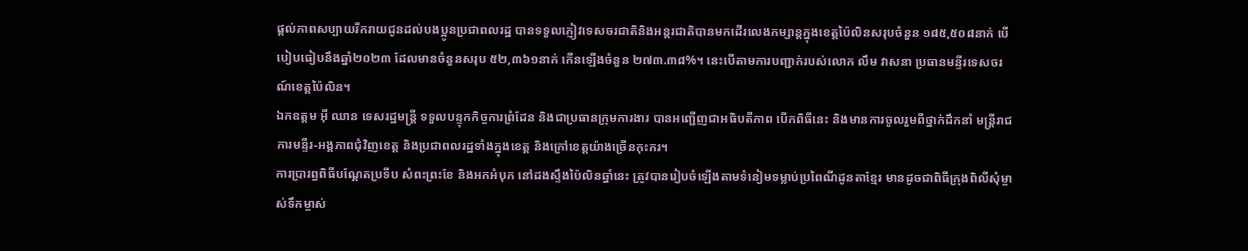ផ្តល់ភាពសប្បាយរីករាយជូនដល់បងប្អូនប្រជាពលរដ្ឋ បានទទួលភ្ញៀវទេសចរជាតិនិងអន្តរជាតិបានមកដើរលេងកម្សាន្តក្នុងខេត្តប៉ៃលិនសរុបចំនួន ១៨៥,៥០៨នាក់ បើបៀបធៀបនឹងឆ្នាំ២០២៣ ដែលមានចំនួនសរុប ៥២,៣៦១នាក់ កើនឡើងចំនួន ២៧៣.៣៨%។ នេះបើតាមការបញ្ជាក់របស់លោក លឹម វាសនា ប្រធានមន្ទីរទេសចរណ៍ខេត្តប៉ៃលិន។
ឯកឧត្តម អ៊ី ឈាន ទេសរដ្ឋមន្ត្រី ទទួលបន្ទុកកិច្ចការព្រំដែន និងជាប្រធានក្រុមការងារ បានអញ្ជើញជាអធិបតីភាព បើកពិធីនេះ និងមានការចូលរួមពីថ្នាក់ដឹកនាំ មន្ត្រីរាជការមន្ទីរ-អង្គភាពជុំវិញខេត្ត និងប្រជាពលរដ្ឋទាំងក្នុងខេត្ត និងក្រៅខេត្តយ៉ាងច្រើនកុះករ។
ការប្រារព្ធពិធីបណ្តែតប្រទីប សំពះព្រះខែ និងអកអំបុក នៅដងស្ទឹងប៉ៃលិនឆ្នាំនេះ ត្រូវបានរៀបចំឡើងតាមទំនៀមទម្លាប់ប្រពៃណីដូនតាខ្មែរ មានដូចជាពិធីក្រុងពិលីសុំម្ចាស់ទឹកម្ចាស់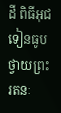ដី ពិធីអុជទៀនធូបថ្វាយព្រះរតនៈ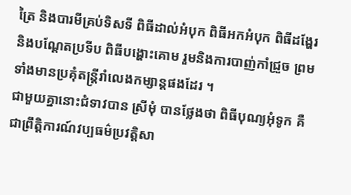ត្រៃ និងបារមីគ្រប់ទិសទី ពិធីដាល់អំបុក ពិធីអកអំបុក ពិធីដង្ហែរ និងបណ្តែតប្រទីប ពិធីបង្ហោះគោម រួមនិងការបាញ់កាំជ្រួច ព្រមទាំងមានប្រគុំតន្ត្រីរាំលេងកម្សាន្តផងដែរ ។
ជាមួយគ្នានោះជំទាវបាន ស្រីមុំ បានថ្លែងថា ពិធីបុណ្យអុំទូក គឺជាព្រឹត្តិការណ៍វប្បធម៌ប្រវត្តិសា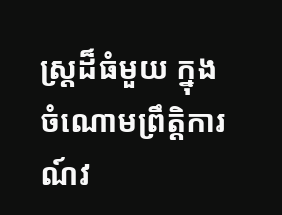ស្រ្តដ៏ធំមួយ ក្នុងចំណោមព្រឹត្តិការណ៍វ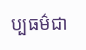ប្បធម៌ជា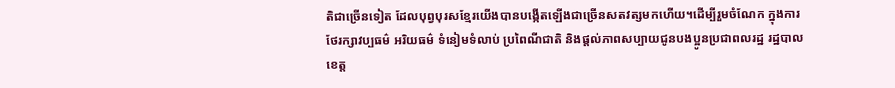តិជាច្រើនទៀត ដែលបុព្វបុរសខ្មែរយើងបានបង្កើតឡើងជាច្រើនសតវត្សមកហើយ។ដើម្បីរួមចំណែក ក្នុងការថែរក្សាវប្បធម៌ អរិយធម៌ ទំនៀមទំលាប់ ប្រពៃណីជាតិ និងផ្តល់ភាពសប្បាយជូនបងប្អូនប្រជាពលរដ្ឋ រដ្ឋបាលខេត្ត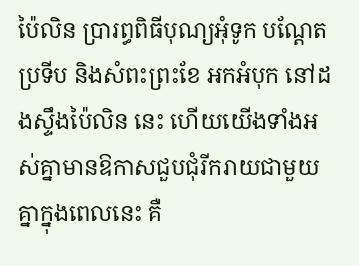ប៉ៃលិន ប្រារព្ធពិធីបុណ្យអុំទូក បណ្តែតប្រទីប និងសំពះព្រះខែ អកអំបុក នៅដងស្ទឹងប៉ៃលិន នេះ ហើយយើងទាំងអស់គ្នាមានឱកាសជួបជុំរីករាយជាមួយគ្នាក្នុងពេលនេះ គឺ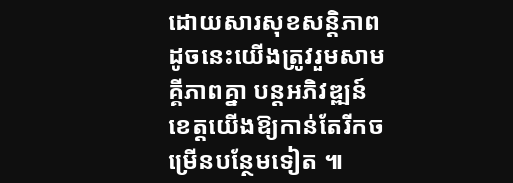ដោយសារសុខសន្តិភាព ដូចនេះយើងត្រូវរួមសាមគ្គីភាពគ្នា បន្តអភិវឌ្ឍន៍ខេត្តយើងឱ្យកាន់តែរីកចម្រើនបន្ថែមទៀត ៕